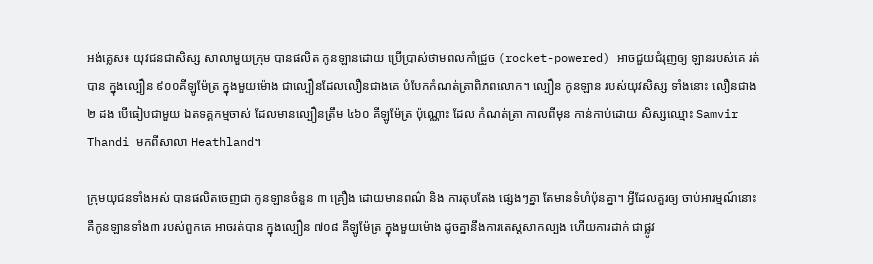អង់គ្លេស៖ យុវជនជាសិស្ស សាលាមួយក្រុម បានផលិត កូនឡានដោយ ប្រើប្រាស់ថាមពលកាំជ្រួច (rocket-powered) អាចជួយជំរុញឲ្យ ឡានរបស់គេ រត់បាន ក្នុងល្បឿន ៩០០គីឡូម៉ែត្រ ក្នុងមួយម៉ោង ជាល្បឿនដែលលឿនជាងគេ បំបែកកំណត់ត្រាពិភពលោក។ ល្បឿន កូនឡាន របស់យុវសិស្ស ទាំងនោះ លឿនជាង២ ដង បើធៀបជាមួយ ឯតទគ្គកម្មចាស់ ដែលមានល្បឿនត្រឹម ៤៦០ គីឡូម៉ែត្រ ប៉ុណ្ណោះ ដែល កំណត់ត្រា កាលពីមុន កាន់កាប់ដោយ សិស្សឈ្មោះ Samvir Thandi មកពីសាលា Heathland។

ក្រុមយុជនទាំងអស់ បានផលិតចេញជា កូនឡានចំនួន ៣ គ្រឿង ដោយមានពណ៌ និង ការតុបតែង ផ្សេងៗគ្នា តែមានទំហំប៉ុនគ្នា។ អ្វីដែលគួរឲ្យ ចាប់អារម្មណ៍នោះ គឺកូនឡានទាំង៣ របស់ពួកគេ អាចរត់បាន ក្នុងល្បឿន ៧០៨ គីឡូម៉ែត្រ ក្នុងមួយម៉ោង ដូចគ្នានឹងការតេស្តសាកល្បង ហើយការដាក់ ជាផ្លូវ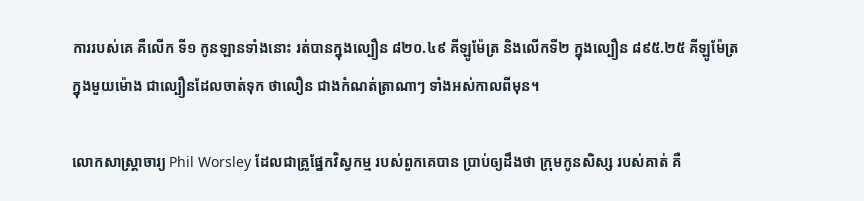ការរបស់គេ គឺលើក ទី១ កូនឡានទាំងនោះ រត់បានក្នុងល្បឿន ៨២០.៤៩ គីឡូម៉ែត្រ និងលើកទី២ ក្នុងល្បឿន ៨៩៥.២៥ គីឡូម៉ែត្រ ក្នុងមួយម៉ោង ជាល្បឿនដែលចាត់ទុក ថាលឿន ជាងកំណត់ត្រាណាៗ ទាំងអស់កាលពីមុន។

លោកសាស្ត្រាចារ្យ Phil Worsley ដែលជាគ្រូផ្នែកវិស្វកម្ម របស់ពួកគេបាន ប្រាប់ឲ្យដឹងថា ក្រុមកូនសិស្ស របស់គាត់ គឺ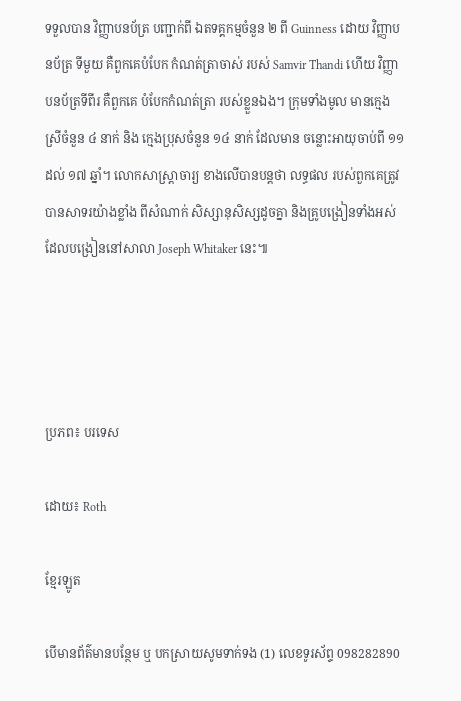ទទួលបាន វិញ្ញាបនប័ត្រ បញ្ជាក់ពី ឯតទគ្គកម្មចំនួន ២ ពី Guinness ដោយ វិញ្ញាបនប័ត្រ ទីមួយ គឺពួកគេបំបែក កំណត់ត្រាចាស់ របស់ Samvir Thandi ហើយ វិញ្ញាបនប័ត្រទីពីរ គឺពួកគេ បំបែកកំណត់ត្រា របស់ខ្លួនឯង។ ក្រុមទាំងមូល មានក្មេងស្រីចំនួន ៤ នាក់ និង ក្មេងប្រុសចំនួន ១៤ នាក់ ដែលមាន ចន្លោះអាយុចាប់ពី ១១ ដល់ ១៧ ឆ្នាំ។ លោកសាស្ត្រាចារ្យ ខាងលើបានបន្តថា លទ្ធផល របស់ពួកគេត្រូវ បានសាទរយ៉ាងខ្លាំង ពីសំណាក់ សិស្សានុសិស្សដូចគ្នា និងគ្រូបង្រៀនទាំងអស់ ដែលបង្រៀននៅសាលា Joseph Whitaker នេះ៕




ប្រភព៖ បរទេស

ដោយ៖ Roth

ខ្មែរឡូត

បើមានព័ត៌មានបន្ថែម ឬ បកស្រាយសូមទាក់ទង (1) លេខទូរស័ព្ទ 098282890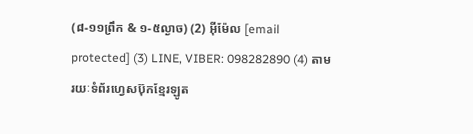(៨-១១ព្រឹក & ១-៥ល្ងាច) (2) អ៊ីម៉ែល [email protected] (3) LINE, VIBER: 098282890 (4) តាមរយៈទំព័រហ្វេសប៊ុកខ្មែរឡូត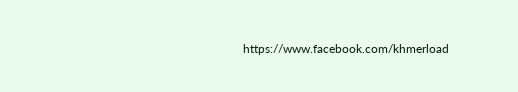https://www.facebook.com/khmerload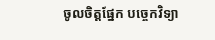ចូលចិត្តផ្នែក បច្ចេកវិទ្យា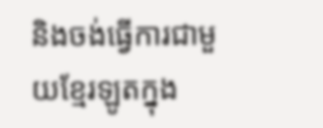និងចង់ធ្វើការជាមួយខ្មែរឡូតក្នុង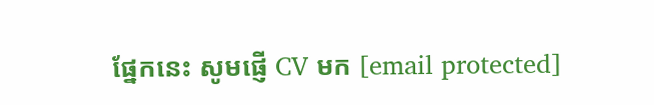ផ្នែកនេះ សូមផ្ញើ CV មក [email protected]